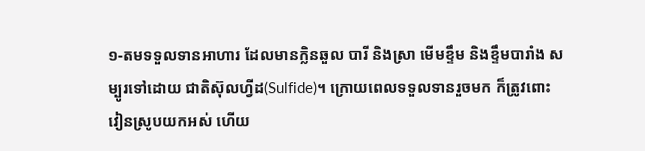១-តមទទួលទានអាហារ ដែលមានក្លិនឆួល បារី និងស្រា មើមខ្ទឹម និងខ្ទឹមបារាំង សម្បូរទៅដោយ ជាតិស៊ុលហ្វីដ(Sulfide)។ ក្រោយពេលទទួលទានរួចមក ក៏ត្រូវពោះវៀនស្រូបយកអស់ ហើយ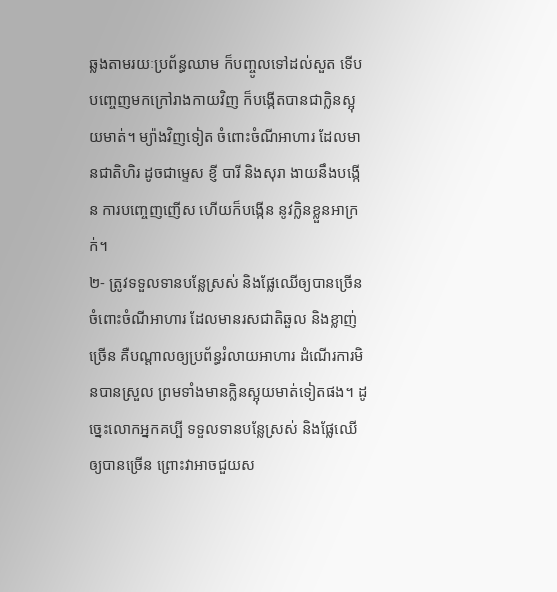ឆ្លងតាមរយៈប្រព័ន្ធឈាម ក៏បញ្ចូលទៅដល់សួត ទើបបញ្ចេញមកក្រៅរាងកាយវិញ ក៏បង្កើតបានជាក្លិនស្អុយមាត់។ ម្យ៉ាងវិញទៀត ចំពោះចំណីអាហារ ដែលមានជាតិហិរ ដូចជាម្ទេស ខ្ញី បារី និងសុរា ងាយនឹងបង្កើន ការបញ្ចេញញើស ហើយក៏បង្កើន នូវក្លិនខ្លួនអាក្រក់។
២- ត្រូវទទួលទានបន្លែស្រស់ និងផ្លែឈើឲ្យបានច្រើន ចំពោះចំណីអាហារ ដែលមានរសជាតិឆួល និងខ្លាញ់ច្រើន គឺបណ្តាលឲ្យប្រព័ន្ធរំលាយអាហារ ដំណើរការមិនបានស្រួល ព្រមទាំងមានក្លិនស្អុយមាត់ទៀតផង។ ដូច្នេះលោកអ្នកគប្បី ទទួលទានបន្លែស្រស់ និងផ្លែឈើឲ្យបានច្រើន ព្រោះវាអាចជួយស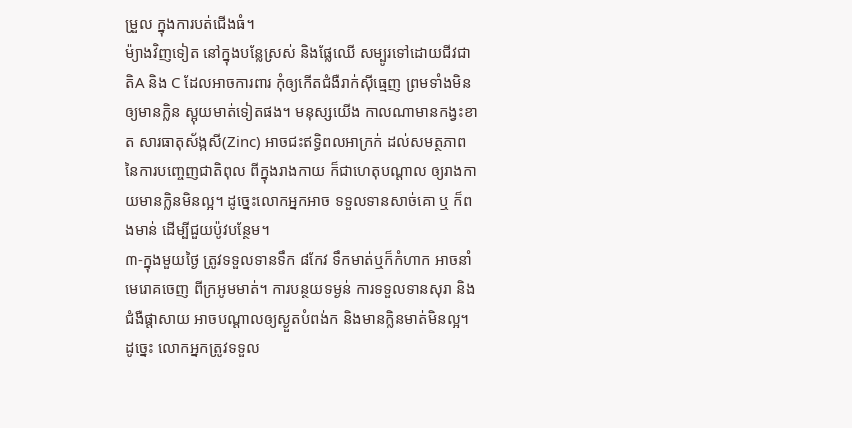ម្រួល ក្នុងការបត់ជើងធំ។
ម៉្យាងវិញទៀត នៅក្នុងបន្លែស្រស់ និងផ្លែឈើ សម្បូរទៅដោយជីវជាតិA និង C ដែលអាចការពារ កុំឲ្យកើតជំងឺរាក់ស៊ីធ្មេញ ព្រមទាំងមិនឲ្យមានក្លិន ស្អុយមាត់ទៀតផង។ មនុស្សយើង កាលណាមានកង្វះខាត សារធាតុស័ង្កសី(Zinc) អាចជះឥទ្ធិពលអាក្រក់ ដល់សមត្ថភាព នៃការបញ្ចេញជាតិពុល ពីក្នុងរាងកាយ ក៏ជាហេតុបណ្តាល ឲ្យរាងកាយមានក្លិនមិនល្អ។ ដូច្នេះលោកអ្នកអាច ទទួលទានសាច់គោ ឬ ក៏ពងមាន់ ដើម្បីជួយប៉ូវបន្ថែម។
៣-ក្នុងមួយថ្ងៃ ត្រូវទទួលទានទឹក ៨កែវ ទឹកមាត់ឬក៏កំហាក អាចនាំមេរោគចេញ ពីក្រអូមមាត់។ ការបន្ថយទម្ងន់ ការទទួលទានសុរា និងជំងឺផ្តាសាយ អាចបណ្តាលឲ្យស្ងួតបំពង់ក និងមានក្លិនមាត់មិនល្អ។ ដូច្នេះ លោកអ្នកត្រូវទទួល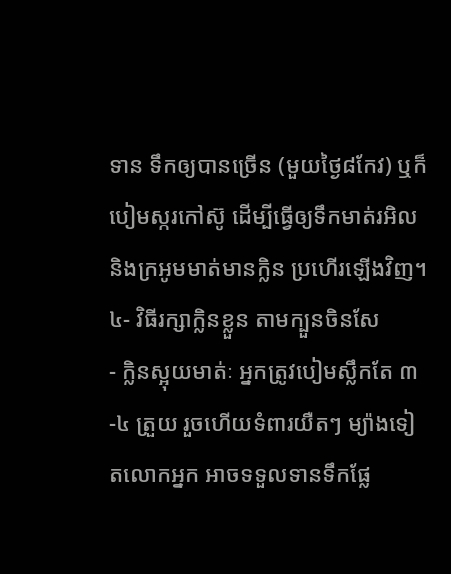ទាន ទឹកឲ្យបានច្រើន (មួយថ្ងៃ៨កែវ) ឬក៏បៀមស្ករកៅស៊ូ ដើម្បីធ្វើឲ្យទឹកមាត់រអិល និងក្រអូមមាត់មានក្លិន ប្រហើរឡើងវិញ។
៤- វិធីរក្សាក្លិនខ្លួន តាមក្បួនចិនសែ
- ក្លិនស្អុយមាត់ៈ អ្នកត្រូវបៀមស្លឹកតែ ៣-៤ ត្រួយ រួចហើយទំពារយឺតៗ ម្យ៉ាងទៀតលោកអ្នក អាចទទួលទានទឹកផ្លែ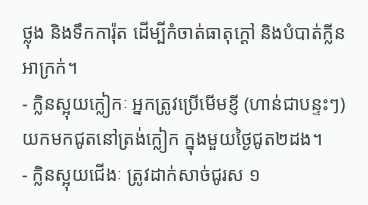ថ្លុង និងទឹកការ៉ុត ដើម្បីកំចាត់ធាតុក្តៅ និងបំបាត់ក្លីនអាក្រក់។
- ក្លិនស្អុយក្លៀកៈ អ្នកត្រូវប្រើមើមខ្ញី (ហាន់ជាបន្ទះៗ) យកមកជូតនៅត្រង់ក្លៀក ក្នុងមួយថ្ងៃជូត២ដង។
- ក្លិនស្អុយជើងៈ ត្រូវដាក់សាច់ជូរស ១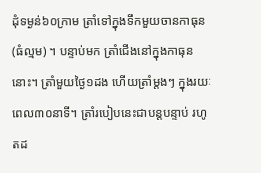ដុំទម្ងន់៦០ក្រាម ត្រាំទៅក្នុងទឹកមួយចានកាធុន (ធំល្មម) ។ បន្ទាប់មក ត្រាំជើងនៅក្នុងកាធុននោះ។ ត្រាំមួយថ្ងៃ១ដង ហើយត្រាំម្តងៗ ក្នុងរយៈពេល៣០នាទី។ ត្រាំរបៀបនេះជាបន្តបន្ទាប់ រហូតដ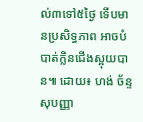ល់៣ទៅ៥ថ្ងៃ ទើបមានប្រសិទ្ធភាព អាចបំបាត់ក្លិនជើងស្អុយបាន៕ ដោយ៖ ហង់ ច័ន្ទសុបញ្ញា